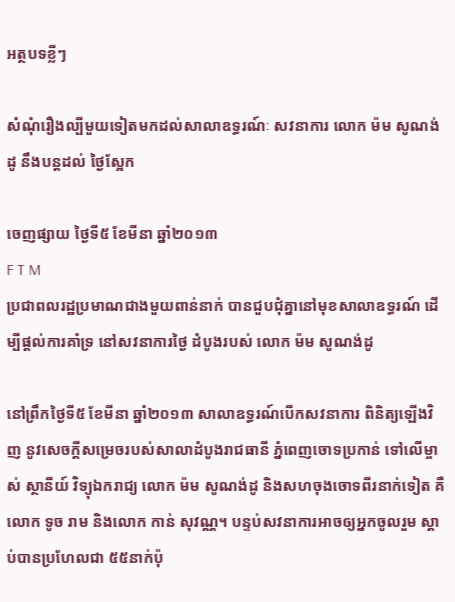អត្ថបទខ្លីៗ

សំណុំរឿងល្បីមួយទៀតមកដល់សាលាឧទ្ធរណ៍ៈ សវនាការ លោក ម៉ម សូណង់ដូ នឹងបន្តដល់ ថ្ងៃស្អែក

ចេញផ្សាយ ថ្ងៃទី៥ ខែមីនា ឆ្នាំ២០១៣
F T M
ប្រជាពលរដ្ឋប្រមាណជាងមួយពាន់នាក់ បានជួបជុំគ្នានៅមុខសាលាឧទ្ធរណ៍ ដើម្បីផ្តល់ការគាំទ្រ នៅសវនាការថ្ងៃ ដំបូងរបស់ លោក ម៉ម សូណង់ដូ

នៅព្រឹកថ្ងៃទី៥ ខែមីនា ឆ្នាំ២០១៣ សាលាឧទ្ធរណ៍បើកសវនាការ ពិនិត្យឡើងវិញ នូវសេចក្តីសម្រេចរបស់សាលាដំបូងរាជធានី ភ្នំពេញចោទប្រកាន់ ទៅលើម្ចាស់ ស្ថានីយ៍ វិទ្យុឯករាជ្យ លោក ម៉ម សូណង់ដូ និងសហចុងចោទពីរនាក់ទៀត គឺលោក ទូច រាម និងលោក កាន់ សុវណ្ណ។ បន្ទប់សវនាការអាចឲ្យអ្នកចូលរួម ស្តាប់បានប្រហែលជា ៥៥នាក់ប៉ុ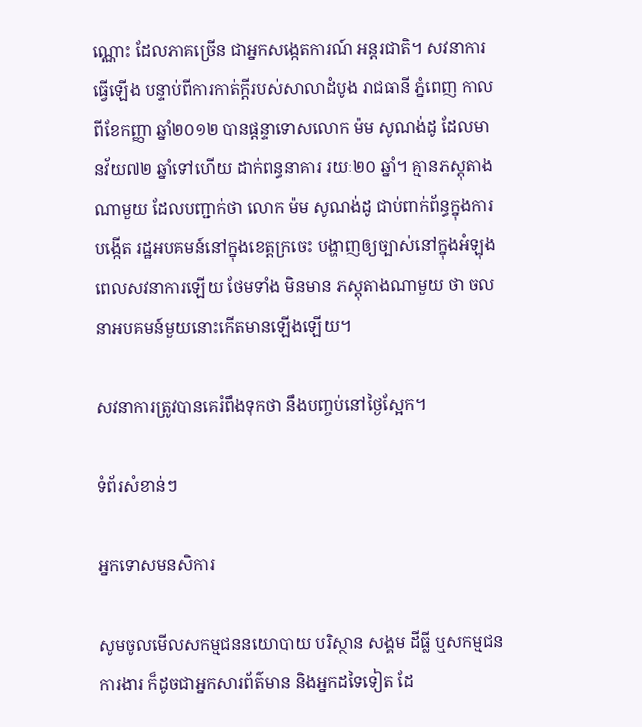ណ្ណោះ ដែលភាគច្រើន ជាអ្នកសង្កេតការណ៍ អន្តរជាតិ។ សវនាការធ្វើឡើង បន្ទាប់ពីការកាត់ក្តីរបស់សាលាដំបូង រាជធានី ភ្នំពេញ កាលពីខែកញ្ញា ឆ្នាំ២០១២ បានផ្តន្ទាទោសលោក ម៉ម សូណង់ដូ ដែលមានវ័យ៧២ ឆ្នាំទៅហើយ ដាក់ពន្ធនាគារ រយៈ២០ ឆ្នាំ។ គ្មានភស្តុតាង ណាមួយ ដែលបញ្ជាក់ថា លោក ម៉ម សូណង់ដូ ជាប់ពាក់ព័ន្ធក្នុងការបង្កើត រដ្ឋអបគមន៍នៅក្នុងខេត្តក្រចេះ បង្ហាញឲ្យច្បាស់នៅក្នុងអំឡុងពេលសវនាការឡើយ ថែមទាំង មិនមាន ភស្តុតាងណាមួយ ថា ចលនាអបគមន៍មួយនោះកើតមានឡើងឡើយ។

សវនាការត្រូវបានគេរំពឹងទុកថា នឹងបញ្ចប់នៅថ្ងៃស្អែក។

ទំព័រសំខាន់ៗ

អ្នកទោសមនសិការ

សូមចូលមើលសកម្មជននយោបាយ បរិស្ថាន សង្គម ដីធ្លី ឬសកម្មជនការងារ ក៏ដូចជាអ្នកសារព័ត៌មាន និងអ្នកដទៃទៀត ដែ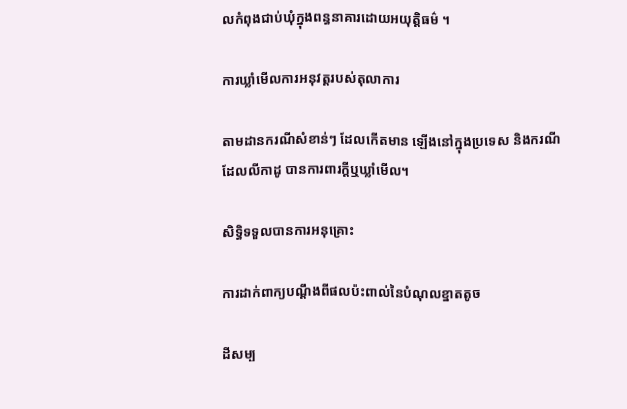លកំពុងជាប់ឃុំក្នុងពន្ធនាគារដោយអយុត្តិធម៌ ។

ការឃ្លាំមើលការអនុវត្តរបស់តុលាការ

តាមដានករណីសំខាន់ៗ ដែលកើតមាន ឡើងនៅក្នុងប្រទេស និងករណីដែលលីកាដូ បានការពារក្ដីឬឃ្លាំមើល។

សិទ្ធិទទួលបានការអនុគ្រោះ

ការដាក់ពាក្យបណ្ដឹងពីផលប៉ះពាល់នៃបំណុលខ្នាតតូច

ដីសម្ប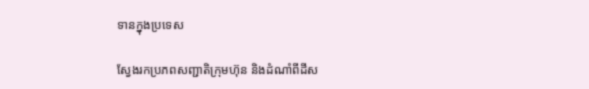ទានក្នុងប្រទេស

ស្វែងរកប្រភពសញ្ជាតិក្រុមហ៊ុន និងដំណាំពីដីស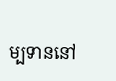ម្បទាននៅ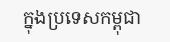ក្នុងប្រទេសកម្ពុជា